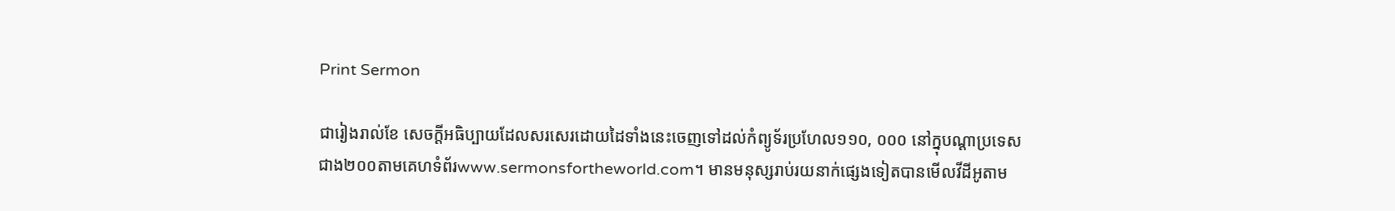Print Sermon

ជារៀងរាល់ខែ សេចក្ដីអធិប្បាយដែលសរសេរដោយដៃទាំងនេះចេញទៅដល់កំព្យូទ័រប្រហែល១១០, ០០០ នៅក្នុបណ្ដាប្រទេសជាង២០០តាមគេហទំព័រwww.sermonsfortheworld.com។ មានមនុស្សរាប់រយនាក់ផ្សេងទៀតបានមើលវីដីអូតាម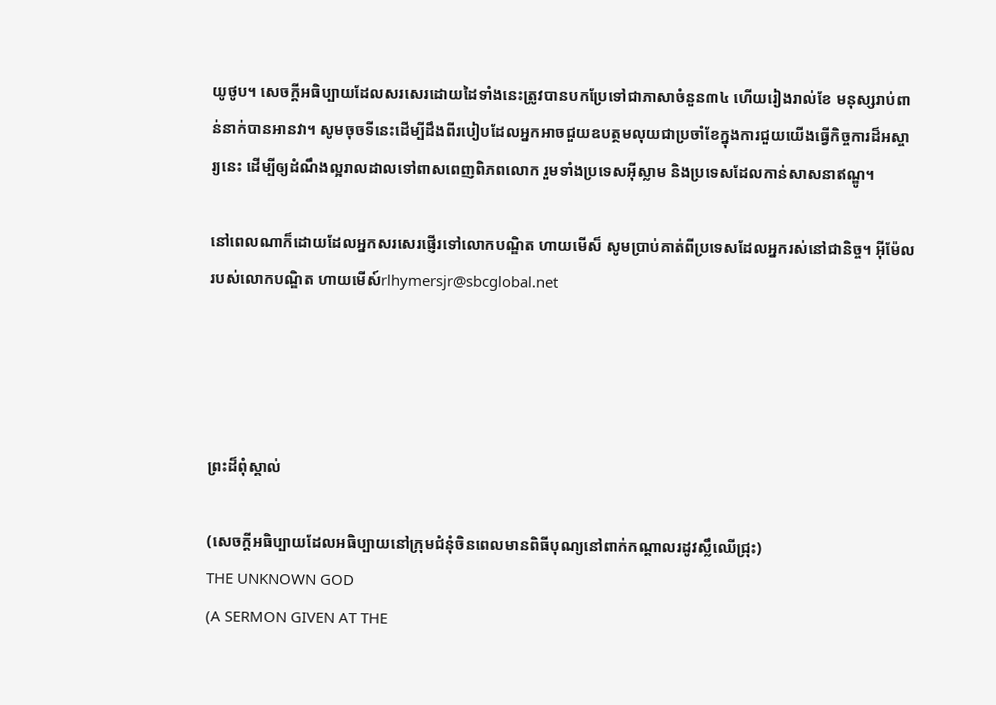យូថូប។ សេចក្ដីអធិប្បាយដែលសរសេរដោយដៃទាំងនេះត្រូវបានបកប្រែទៅជាភាសាចំនួន៣៤ ហើយរៀងរាល់ខែ មនុស្សរាប់ពាន់នាក់បានអានវា។ សូមចុចទីនេះដើម្បីដឹងពីរបៀបដែលអ្នកអាចជួយឧបត្ថមលុយជាប្រចាំខែក្នុងការជួយយើងធ្វើកិច្ចការដ៏អស្ចារ្យនេះ ដើម្បីឲ្យដំណឹងល្អរាលដាលទៅពាសពេញពិភពលោក រួមទាំងប្រទេសអ៊ីស្លាម និងប្រទេសដែលកាន់សាសនាឥណ្ឌូ។

នៅពេលណាក៏ដោយដែលអ្នកសរសេរផ្ញើរទៅលោកបណ្ឌិត ហាយមើស៏ សូមប្រាប់គាត់ពីប្រទេសដែលអ្នករស់នៅជានិច្ច។ អ៊ីម៉ែលរបស់លោកបណ្ឌិត ហាយមើស៍rlhymersjr@sbcglobal.net




ព្រះដ៏ពុំស្គាល់

(សេចក្ដីអធិប្បាយដែលអធិប្បាយនៅក្រុមជំនុំចិនពេលមានពិធីបុណ្យនៅពាក់កណ្ដាលរដូវស្លឹឈើជ្រុះ)
THE UNKNOWN GOD
(A SERMON GIVEN AT THE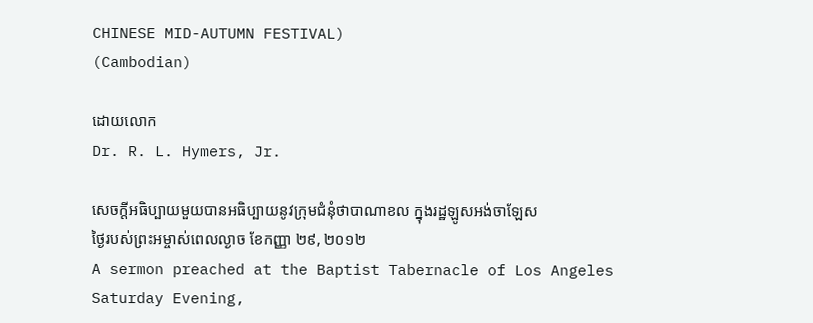CHINESE MID-AUTUMN FESTIVAL)
(Cambodian)

ដោយលោក
Dr. R. L. Hymers, Jr.

សេចក្ដីអធិប្បាយមួយបានអធិប្បាយនូវក្រុមជំនុំថាបាណាខល ក្នុងរដ្ឋឡូសអង់ចាឡែស
ថ្ងៃរបស់ព្រះអម្ចាស់ពេលល្ងាច ខែកញ្ញា ២៩, ២០១២
A sermon preached at the Baptist Tabernacle of Los Angeles
Saturday Evening,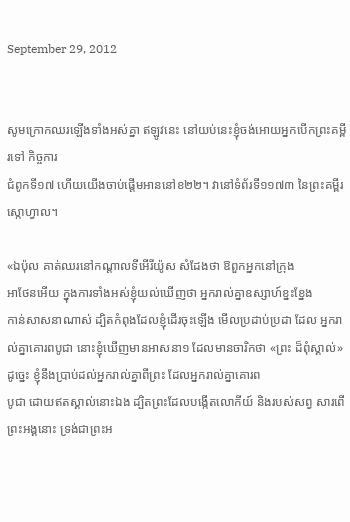September 29, 2012


សូមក្រោកឈរឡើងទាំងអស់គ្នា ឥឡូវនេះ នៅយប់នេះខ្ញុំចង់អោយអ្នកបើកព្រះគម្ពីរទៅ កិច្ចការ
ជំពូកទី១៧ ហើយយើងចាប់ផ្ដើមអាននៅខ២២។ វានៅទំព័រទី១១៧៣ នៃព្រះគម្ពីរស្កោហ្វាល។

«ឯប៉ុល គាត់ឈរនៅកណ្តាលទីអើរីយ៉ូស សំដែងថា ឱពួកអ្នកនៅក្រុង
អាថែនអើយ ក្នុងការទាំងអស់ខ្ញុំយល់ឃើញថា អ្នករាល់គ្នាឧស្សាហ៍ខ្នះខ្នែង
កាន់សាសនាណាស់ ដ្បិតកំពុងដែលខ្ញុំដើរចុះឡើង មើលប្រដាប់ប្រដា ដែល អ្នករាល់គ្នាគោរពបូជា នោះខ្ញុំឃើញមានអាសនា១ ដែលមានចារិកថា «ព្រះ ដ៏ពុំស្គាល់» ដូច្នេះ ខ្ញុំនឹងប្រាប់ដល់អ្នករាល់គ្នាពីព្រះ ដែលអ្នករាល់គ្នាគោរព
បូជា ដោយឥតស្គាល់នោះឯង ដ្បិតព្រះដែលបង្កើតលោកីយ៍ និងរបស់សព្វ សារពើ ព្រះអង្គនោះ ទ្រង់ជាព្រះអ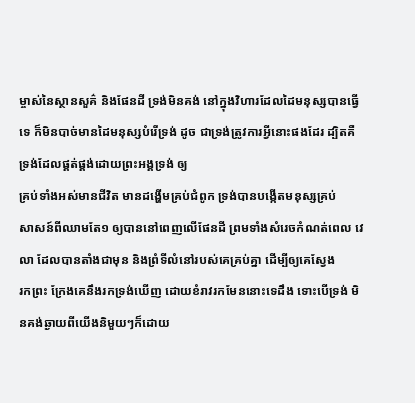ម្ចាស់នៃស្ថានសួគ៌ និងផែនដី ទ្រង់មិនគង់ នៅក្នុងវិហារដែលដៃមនុស្សបានធ្វើទេ ក៏មិនបាច់មានដៃមនុស្សបំរើទ្រង់ ដូច ជាទ្រង់ត្រូវការអ្វីនោះផងដែរ ដ្បិតគឺទ្រង់ដែលផ្គត់ផ្គង់ដោយព្រះអង្គទ្រង់ ឲ្យ
គ្រប់ទាំងអស់មានជីវិត មានដង្ហើមគ្រប់ជំពូក ទ្រង់បានបង្កើតមនុស្សគ្រប់
សាសន៍ពីឈាមតែ១ ឲ្យបាននៅពេញលើផែនដី ព្រមទាំងសំរេចកំណត់ពេល វេលា ដែលបានតាំងជាមុន និងព្រំទីលំនៅរបស់គេគ្រប់គ្នា ដើម្បីឲ្យគេស្វែង
រកព្រះ ក្រែងគេនឹងរកទ្រង់ឃើញ ដោយខំរាវរកមែននោះទេដឹង ទោះបើទ្រង់ មិនគង់ឆ្ងាយពីយើងនិមួយៗក៏ដោយ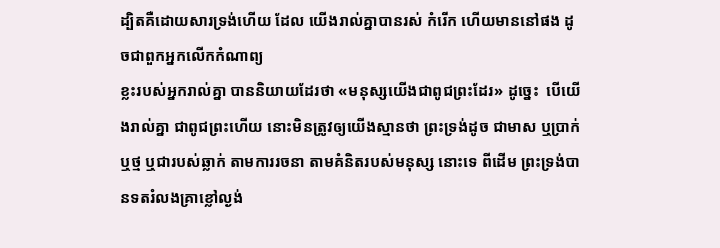ដ្បិតគឺដោយសារទ្រង់ហើយ ដែល យើងរាល់គ្នាបានរស់ កំរើក ហើយមាននៅផង ដូចជាពួកអ្នកលើកកំណាព្យ
ខ្លះរបស់អ្នករាល់គ្នា បាននិយាយដែរថា «មនុស្សយើងជាពូជព្រះដែរ» ដូច្នេះ  បើយើងរាល់គ្នា ជាពូជព្រះហើយ នោះមិនត្រូវឲ្យយើងស្មានថា ព្រះទ្រង់ដូច ជាមាស ឬប្រាក់ ឬថ្ម ឬជារបស់ឆ្លាក់ តាមការរចនា តាមគំនិតរបស់មនុស្ស នោះទេ ពីដើម ព្រះទ្រង់បានទតរំលងគ្រាខ្លៅល្ងង់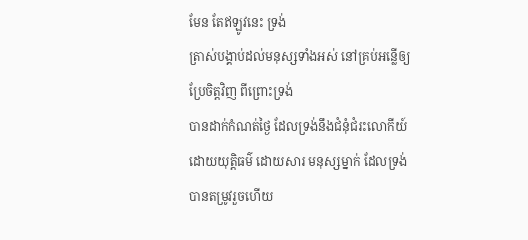មែន តែឥឡូវនេះ ទ្រង់
ត្រាស់បង្គាប់ដល់មនុស្សទាំងអស់ នៅគ្រប់អន្លើឲ្យប្រែចិត្តវិញ ពីព្រោះទ្រង់
បានដាក់កំណត់ថ្ងៃ ដែលទ្រង់នឹងជំនុំជំរះលោកីយ៍ដោយយុត្តិធម៌ ដោយសារ មនុស្សម្នាក់ ដែលទ្រង់បានតម្រូវរួចហើយ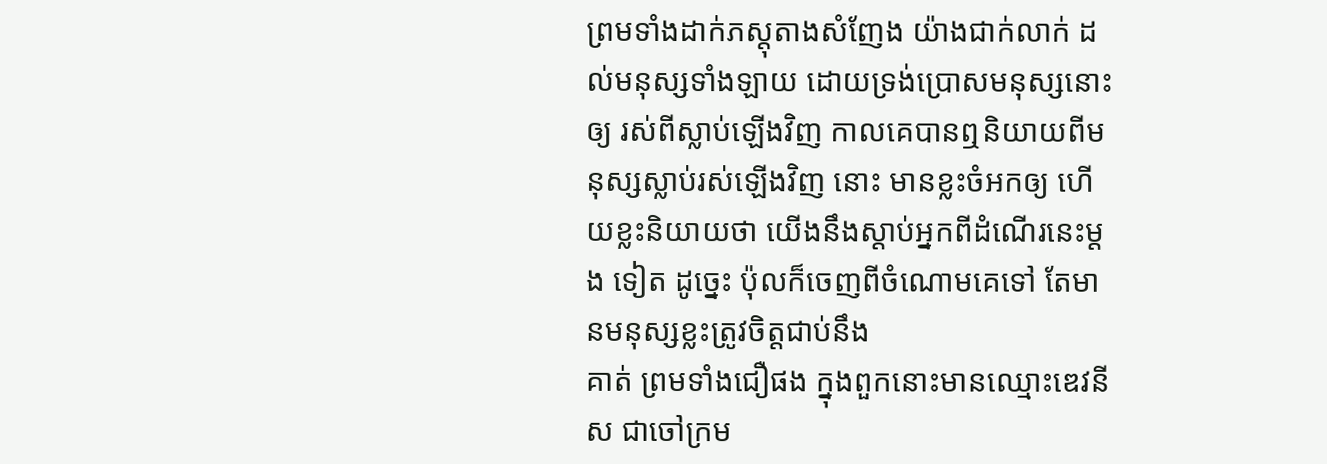ព្រមទាំងដាក់ភស្តុតាងសំញែង យ៉ាងជាក់លាក់ ដល់មនុស្សទាំងឡាយ ដោយទ្រង់ប្រោសមនុស្សនោះ ឲ្យ រស់ពីស្លាប់ឡើងវិញ កាលគេបានឮនិយាយពីមនុស្សស្លាប់រស់ឡើងវិញ នោះ មានខ្លះចំអកឲ្យ ហើយខ្លះនិយាយថា យើងនឹងស្តាប់អ្នកពីដំណើរនេះម្តង ទៀត ដូច្នេះ ប៉ុលក៏ចេញពីចំណោមគេទៅ តែមានមនុស្សខ្លះត្រូវចិត្តជាប់នឹង
គាត់ ព្រមទាំងជឿផង ក្នុងពួកនោះមានឈ្មោះឌេវនីស ជាចៅក្រម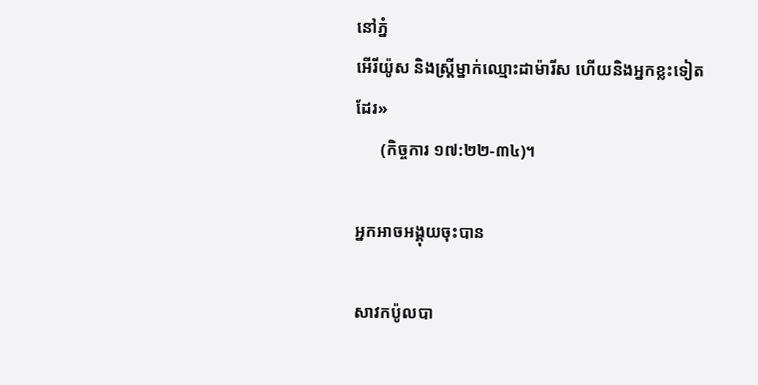នៅភ្នំ
អើរីយ៉ូស និងស្ត្រីម្នាក់ឈ្មោះដាម៉ារីស ហើយនិងអ្នកខ្លះទៀតដែរ»
      (កិច្ចការ ១៧:២២-៣៤)។

អ្នកអាចអង្គុយចុះបាន

សាវកប៉ូលបា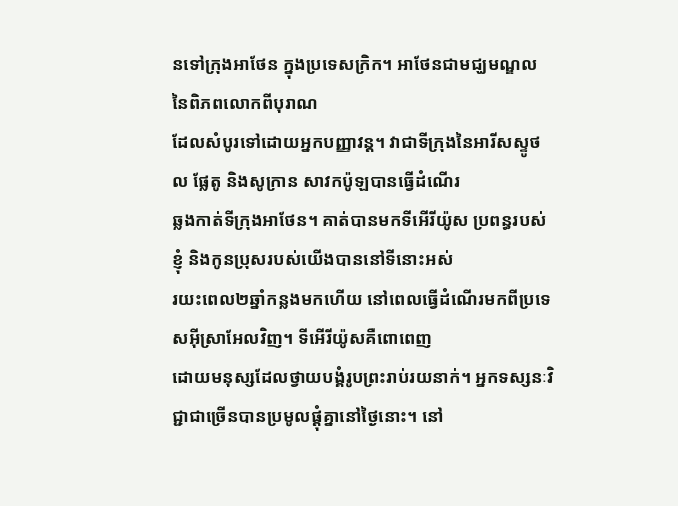នទៅក្រុងអាថែន ក្នុងប្រទេសក្រិក។ អាថែនជាមជ្ឃមណ្ឌលនៃពិភពលោកពីបុរាណ
ដែលសំបូរទៅដោយអ្នកបញ្ញាវន្ដ។ វាជាទីក្រុងនៃអារីសស្ទូថល ផ្លែតូ និងសូក្រាន សាវកប៉ូឡបានធ្វើដំណើរ
ឆ្លងកាត់ទីក្រុងអាថែន។ គាត់បានមកទីអើរីយ៉ូស ប្រពន្ធរបស់ខ្ញុំ និងកូនប្រុសរបស់យើងបាននៅទីនោះអស់
រយះពេល២ឆ្នាំកន្លងមកហើយ នៅពេលធ្វើដំណើរមកពីប្រទេសអ៊ីស្រាអែលវិញ។ ទីអើរីយ៉ូសគឺពោពេញ
ដោយមនុស្សដែលថ្វាយបង្គំរូបព្រះរាប់រយនាក់។ អ្នកទស្សនៈវិជ្ជាជាច្រើនបានប្រមូលផ្ដុំគ្នានៅថ្ងៃនោះ។ នៅ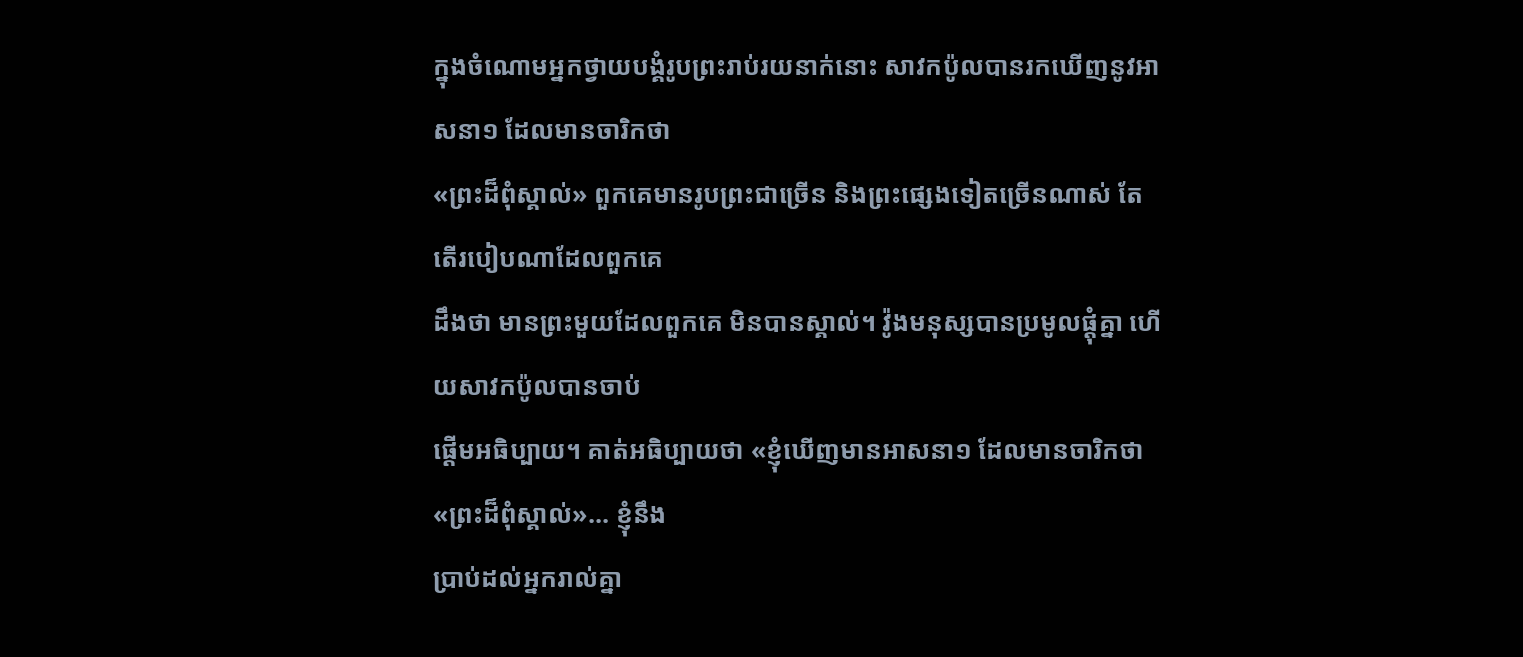ក្នុងចំណោមអ្នកថ្វាយបង្គំរូបព្រះរាប់រយនាក់នោះ សាវកប៉ូលបានរកឃើញនូវអាសនា១ ដែលមានចារិកថា
«ព្រះដ៏ពុំស្គាល់» ពួកគេមានរូបព្រះជាច្រើន និងព្រះផ្សេងទៀតច្រើនណាស់ តែតើរបៀបណាដែលពួកគេ
ដឹងថា មានព្រះមួយដែលពួកគេ មិនបានស្គាល់។ វ៉ូងមនុស្សបានប្រមូលផ្ដុំគ្នា ហើយសាវកប៉ូលបានចាប់
ផ្ដើមអធិប្បាយ។ គាត់អធិប្បាយថា «ខ្ញុំឃើញមានអាសនា១ ដែលមានចារិកថា «ព្រះដ៏ពុំស្គាល់»... ខ្ញុំនឹង
ប្រាប់ដល់អ្នករាល់គ្នា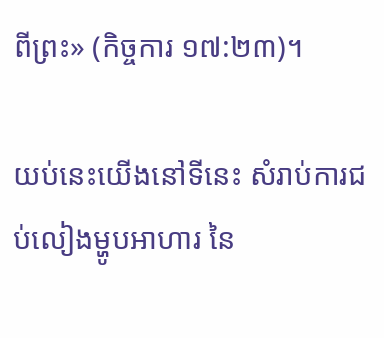ពីព្រះ» (កិច្ចការ ១៧:២៣)។

យប់នេះយើងនៅទីនេះ សំរាប់ការជប់លៀងម្ហូបអាហារ នៃ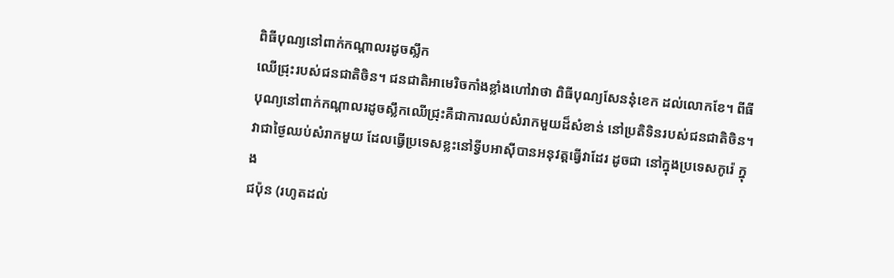ពិធីបុណ្យនៅពាក់កណ្ដាលរដូចស្លឹក
ឈើជ្រុះរបស់ជនជាតិចិន។ ជនជាតិអាមេរិចកាំងខ្លាំងហៅវាថា ពិធីបុណ្យសែននុំខេក ដល់លោកខែ។ ពីធី
បុណ្យនៅពាក់កណ្ដាលរដូចស្លឹកឈើជ្រុះគឺជាការឈប់សំរាកមួយដ៏សំខាន់ នៅប្រតិទិនរបស់ជនជាតិចិន។
វាជាថ្ងៃឈប់សំរាកមួយ ដែលធ្វើប្រទេសខ្លះនៅទី្វបអាស៊ីបានអនុវត្ដធ្វើវាដែរ ដូចជា នៅក្នុងប្រទេសកូរ៉េ ក្នុង
ជប៉ុន (រហូតដល់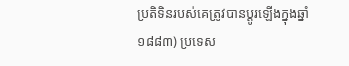ប្រតិទិនរបស់គេត្រូវបានប្ដូរឡើងក្នុងឆ្នាំ១៨៨៣) ប្រទេស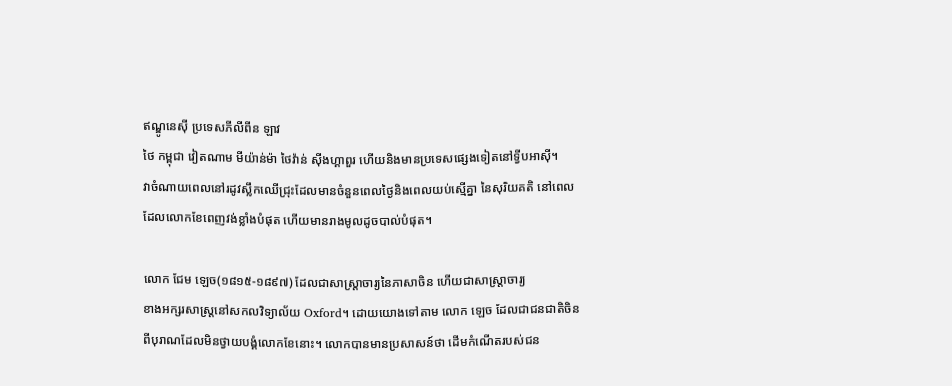ឥណ្ឌូនេស៊ី ប្រទេសភីលីពីន ឡាវ
ថៃ កម្ពុជា វៀតណាម មីយ៉ាន់ម៉ា ថៃវ៉ាន់ ស៊ីងហ្គាពួរ ហើយនិងមានប្រទេសផ្សេងទៀតនៅទ្វីបអាស៊ី។
វាចំណាយពេលនៅរដូវស្លឹកឈើជ្រុះដែលមានចំនួនពេលថ្ងៃនិងពេលយប់ស្មើគ្នា នៃសុរិយគតិ នៅពេល
ដែលលោកខែពេញវង់ខ្លាំងបំផុត ហើយមានរាងមូលដូចបាល់បំផុត។

លោក ជែម ឡេច(១៨១៥-១៨៩៧) ដែលជាសាស្រ្ដាចារ្យនៃភាសាចិន ហើយជាសាស្រ្ដាចារ្យ
ខាងអក្សរសាស្រ្ដនៅសកលវិទ្យាល័យ Oxford។ ដោយយោងទៅតាម លោក ឡេច ដែលជាជនជាតិចិន
ពីបុរាណដែលមិនថ្វាយបង្គំលោកខែនោះ។ លោកបានមានប្រសាសន៍ថា ដើមកំណើតរបស់ជន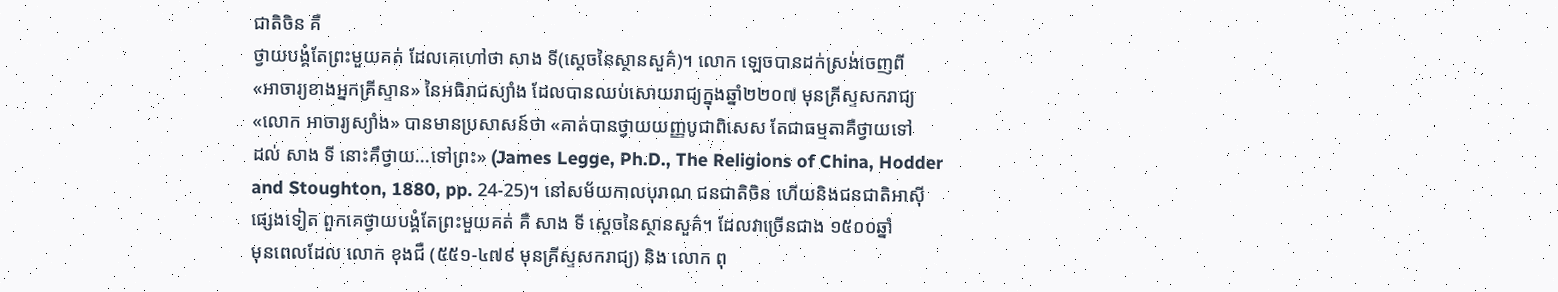ជាតិចិន គឺ
ថ្វាយបង្គំតែព្រះមួយគត់ ដែលគេហៅថា សាង ទី(ស្ដេចនៃស្ថានសួគ៌)។ លោក ឡេចបានដក់ស្រង់ចេញពី
«អាចារ្យខាងអ្នកគ្រីស្ទាន» នៃអធិរាជស្យាំង ដែលបានឈប់សោយរាជ្យក្នុងឆ្នាំ២២០៧ មុនគ្រីស្ទសករាជ្យ
«លោក អាចារ្យស្យាំង» បានមានប្រសាសន៍ថា «គាត់បានថ្វាយយញ្ញបូជាពិសេស តែជាធម្មតាគឺថ្វាយទៅ
ដល់ សាង ទី នោះគឹថ្វាយ...ទៅព្រះ» (James Legge, Ph.D., The Religions of China, Hodder
and Stoughton, 1880, pp. 24-25)។ នៅសម័យកាលបុរាណ ជនជាតិចិន ហើយនិងជនជាតិអាស៊ី
ផ្សេងទៀត ពួកគេថ្វាយបង្គំតែព្រះមួយគត់ គឺ សាង ទី ស្ដេចនៃស្ថានសួគ៌។ ដែលវាច្រើនជាង ១៥០០ឆ្នាំ
មុនពេលដែល លោក ខុងជឺ (៥៥១-៤៧៩ មុនគ្រីស្ទសករាជ្យ) និង លោក ពុ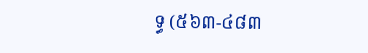ទ្ធ (៥៦៣-៤៨៣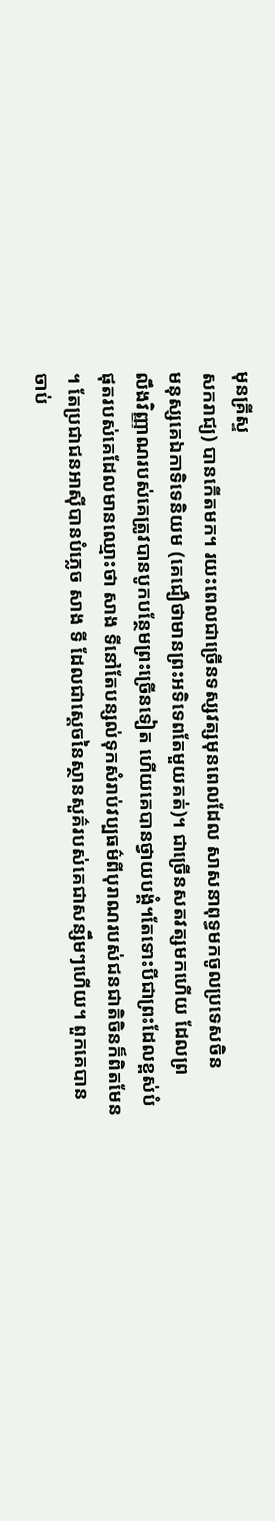មុនគ្រីស្ទ
សករាជ្យ) បានកើតមក។ រយះពេលជាច្រើនទស្សវត្សមុនពេលដែល សាសនាពុទ្ធមកចូលប្រទេសចិន
មនុស្សគេឯកាទិទេនិយម (គេជឿថាមានព្រះអទិទេពតែមួយគត់)។ ជាច្រើនសតវត្សមកហើយ ដែលព្រ
លឹងវិញ្ញាណរបស់គេត្រូវបានបូកបន្ថែមព្រះច្រើនទៀត ហើយគេបានថ្វាយបង្គំ។តែទោះបីជាព្រះដែលខ្ពស់បំ
ផុតរបស់គេដែលមានឈ្មោះថា សាង ទីនៅតែបន្សល់ទុកសំរាប់វប្បធម៌ពីបុរាណរបស់ជនជាតិចិនក៏ពិតមែន
។ តែប្រជាជនអាស៊ីបានបំភ្លេច សាង ទី ដែលជាស្ដេចនៃស្ថានសួគ៌របស់គេជាសន្សឹមៗហើយ។ ពួកគេបាន
ចាប់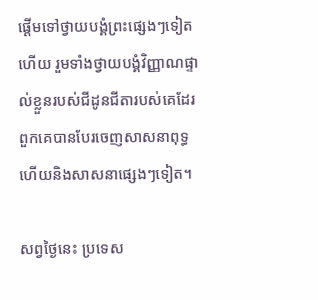ផ្ដើមទៅថ្វាយបង្គំព្រះផ្សេងៗទៀត ហើយ រួមទាំងថ្វាយបង្គំវិញ្ញាណផ្ទាល់ខ្លួនរបស់ជីដូនជីតារបស់គេដែរ
ពួកគេបានបែរចេញសាសនាពុទ្ធ ហើយនិងសាសនាផ្សេងៗទៀត។

សព្វថ្ងៃនេះ ប្រទេស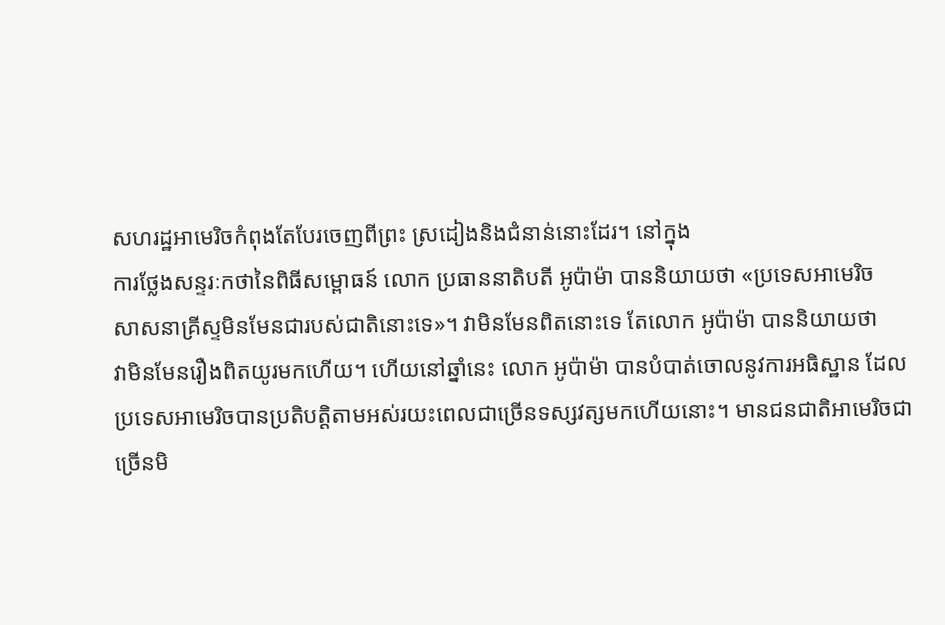សហរដ្ឋអាមេរិចកំពុងតែបែរចេញពីព្រះ ស្រដៀងនិងជំនាន់នោះដែរ។ នៅក្នុង
ការថ្លែងសន្ទរៈកថានៃពិធីសម្ពោធន៍ លោក ប្រធាននាតិបតី អូប៉ាម៉ា បាននិយាយថា «ប្រទេសអាមេរិច
សាសនាគ្រីស្ទមិនមែនជារបស់ជាតិនោះទេ»។ វាមិនមែនពិតនោះទេ តែលោក អូប៉ាម៉ា បាននិយាយថា
វាមិនមែនរឿងពិតយូរមកហើយ។ ហើយនៅឆ្នាំនេះ លោក អូប៉ាម៉ា បានបំបាត់ចោលនូវការអធិស្ឋាន ដែល
ប្រទេសអាមេរិចបានប្រតិបត្ដិតាមអស់រយះពេលជាច្រើនទស្សវត្សមកហើយនោះ។ មានជនជាតិអាមេរិចជា
ច្រើនមិ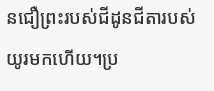នជឿព្រះរបស់ជីដូនជីតារបស់យូរមកហើយ។ប្រ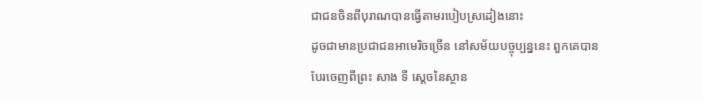ជាជនចិនពីបុរាណបានធ្វើតាមរបៀបស្រដៀងនោះ
ដូចជាមានប្រជាជនអាមេរិចច្រើន នៅសម័យបច្ចុប្បន្ននេះ ពួកគេបានបែរចេញពីព្រះ សាង ទី ស្ដេចនៃស្ថាន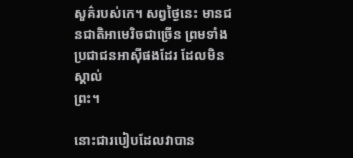សួគ៌របស់កេ។ សព្វថ្ងៃនេះ មានជនជាតិអាមេរិចជាច្រើន ព្រមទាំងប្រជាជនអាស៊ីផងដែរ ដែលមិនស្គាល់
ព្រះ។

នោះជារបៀបដែលវាបាន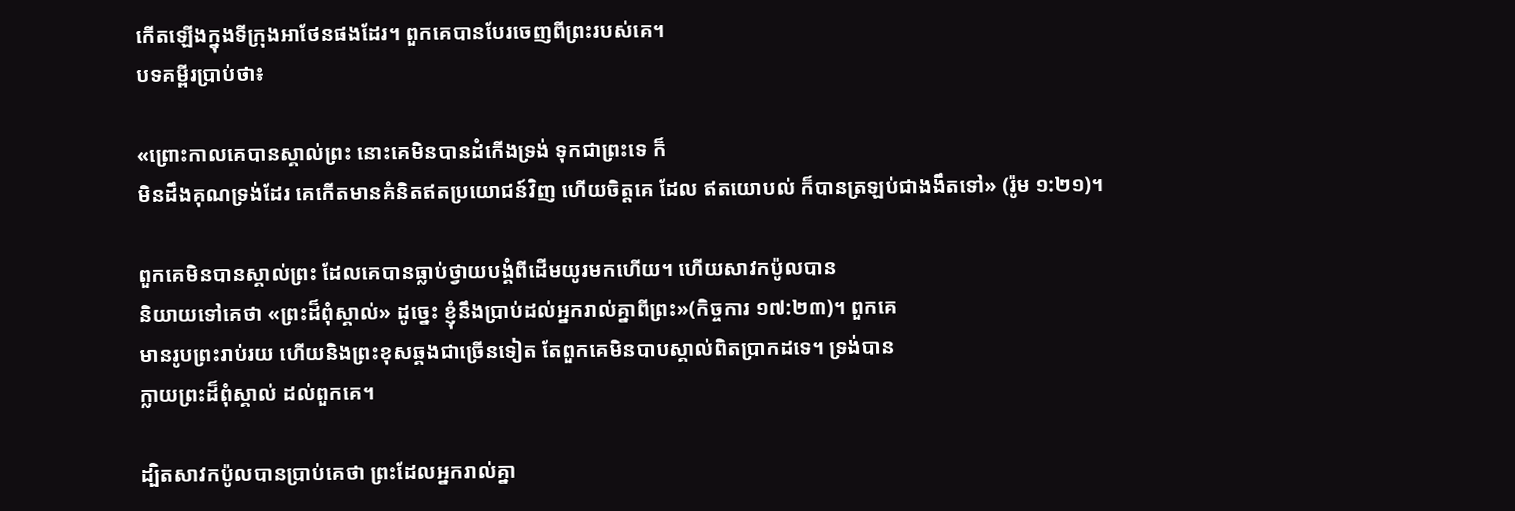កើតឡើងក្នុងទីក្រុងអាថែនផងដែរ។ ពួកគេបានបែរចេញពីព្រះរបស់គេ។
បទគម្ពីរប្រាប់ថា៖

«ព្រោះកាលគេបានស្គាល់ព្រះ នោះគេមិនបានដំកើងទ្រង់ ទុកជាព្រះទេ ក៏
មិនដឹងគុណទ្រង់ដែរ គេកើតមានគំនិតឥតប្រយោជន៍វិញ ហើយចិត្តគេ ដែល ឥតយោបល់ ក៏បានត្រឡប់ជាងងឹតទៅ» (រ៉ូម ១:២១)។

ពួកគេមិនបានស្គាល់ព្រះ ដែលគេបានធ្លាប់ថ្វាយបង្គំពីដើមយូរមកហើយ។ ហើយសាវកប៉ូលបាន
និយាយទៅគេថា «ព្រះដ៏ពុំស្គាល់» ដូច្នេះ ខ្ញុំនឹងប្រាប់ដល់អ្នករាល់គ្នាពីព្រះ»(កិច្ចការ ១៧:២៣)។ ពួកគេ
មានរូបព្រះរាប់រយ ហើយនិងព្រះខុសឆ្គងជាច្រើនទៀត តែពួកគេមិនបាបស្គាល់ពិតប្រាកដទេ។ ទ្រង់បាន
ក្លាយព្រះដ៏ពុំស្គាល់ ដល់ពួកគេ។

ដ្បិតសាវកប៉ូលបានប្រាប់គេថា ព្រះដែលអ្នករាល់គ្នា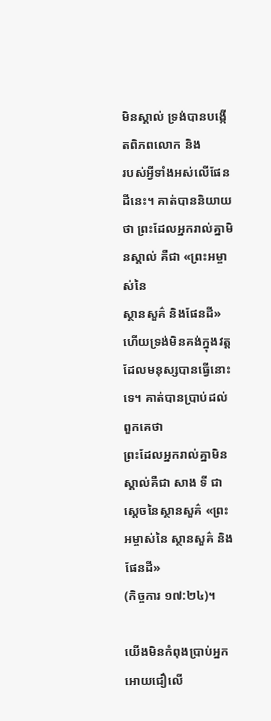មិនស្គាល់ ទ្រង់បានបង្កើតពិភពលោក និង
របស់អ្វីទាំងអស់លើផែនដីនេះ។ គាត់បាននិយាយថា ព្រះដែលអ្នករាល់គ្នាមិនស្គាល់ គឺជា «ព្រះអម្ចាស់នៃ
ស្ថានសួគ៌ និងផែនដី» ហើយទ្រង់មិនគង់ក្នុងវត្ដ ដែលមនុស្សបានធ្វើនោះទេ។ គាត់បានប្រាប់ដល់ពួកគេថា
ព្រះដែលអ្នករាល់គ្នាមិនស្គាល់គឺជា សាង ទី ជាស្ដេចនៃស្ថានសួគ៌ «ព្រះអម្ចាស់នៃ ស្ថានសួគ៌ និងផែនដី»
(កិច្ចការ ១៧:២៤)។

យើងមិនកំពុងប្រាប់អ្នកអោយជឿលើ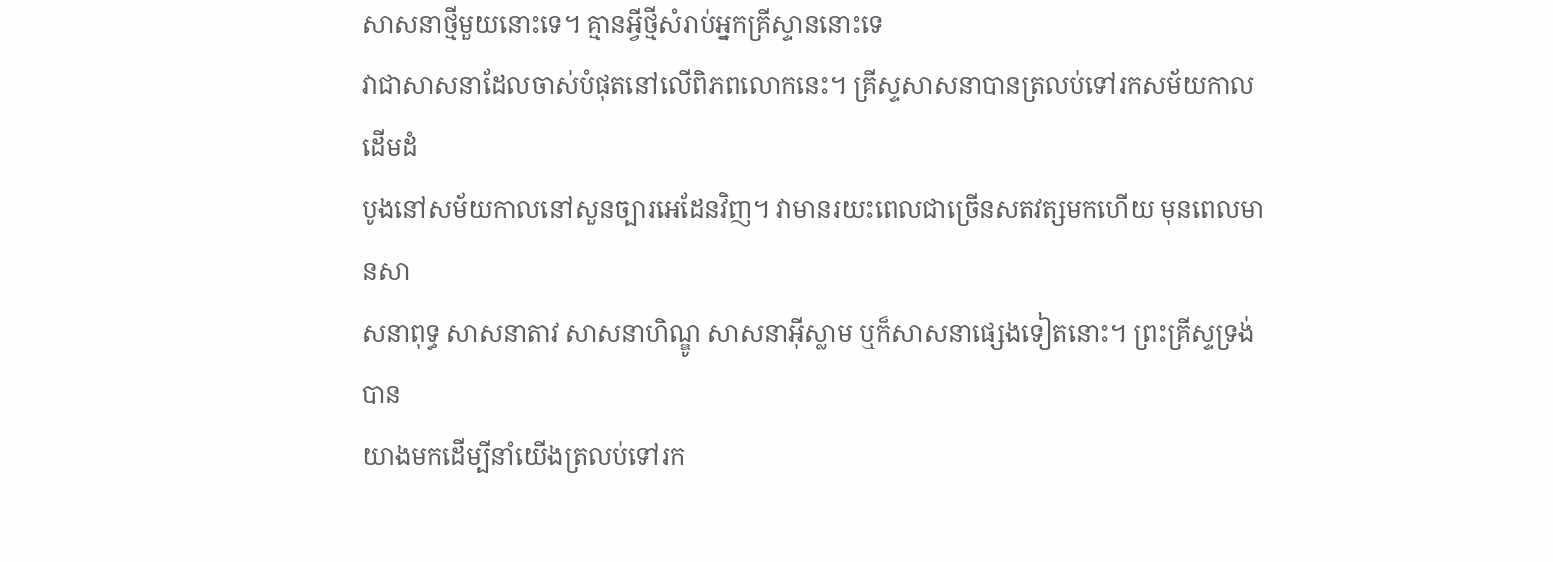សាសនាថ្មីមួយនោះទេ។ គ្មានអ្វីថ្មីសំរាប់អ្នកគ្រីស្ទាននោះទេ
វាជាសាសនាដែលចាស់បំផុតនៅលើពិភពលោកនេះ។ គ្រីស្ទសាសនាបានត្រលប់ទៅរកសម័យកាលដើមដំ
បូងនៅសម័យកាលនៅសួនច្បារអេដែនវិញ។ វាមានរយះពេលជាច្រើនសតវត្សមកហើយ មុនពេលមានសា
សនាពុទ្ធ សាសនាតាវ សាសនាហិណ្ឌូ សាសនាអ៊ីស្លាម ឬក៏សាសនាផ្សេងទៀតនោះ។ ព្រះគ្រីស្ទទ្រង់បាន
យាងមកដើម្បីនាំយើងត្រលប់ទៅរក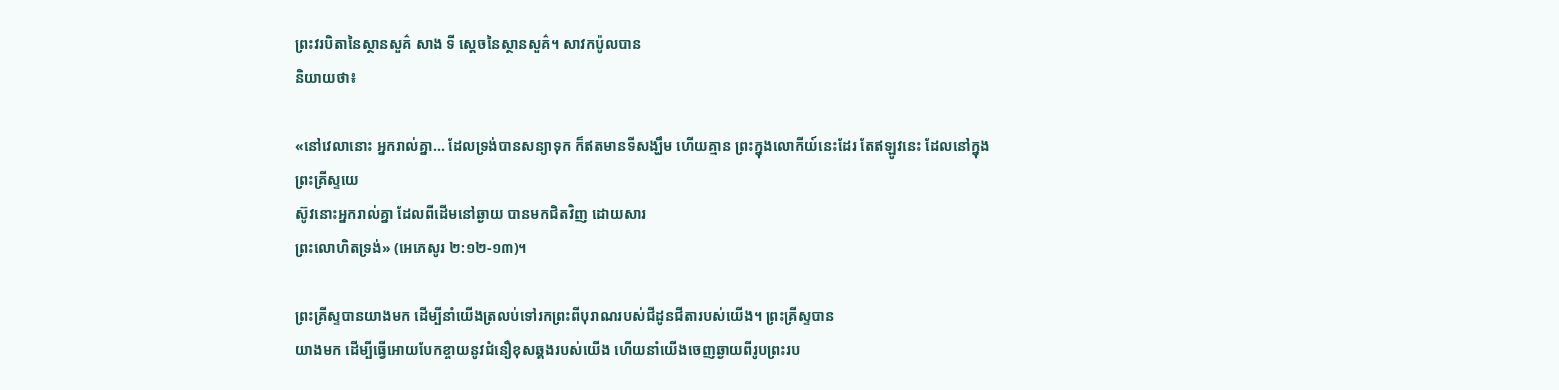ព្រះវរបិតានៃស្ថានសួគ៌ សាង ទី ស្ដេចនៃស្ថានសួគ៌។ សាវកប៉ូលបាន
និយាយថា៖

«នៅវេលានោះ អ្នករាល់គ្នា... ដែលទ្រង់បានសន្យាទុក ក៏ឥតមានទីសង្ឃឹម ហើយគ្មាន ព្រះក្នុងលោកីយ៍នេះដែរ តែឥឡូវនេះ ដែលនៅក្នុងព្រះគ្រីស្ទយេ
ស៊ូវនោះអ្នករាល់គ្នា ដែលពីដើមនៅឆ្ងាយ បានមកជិតវិញ ដោយសារ
ព្រះលោហិតទ្រង់» (អេភេសូរ ២:១២-១៣)។

ព្រះគ្រីស្ទបានយាងមក ដើម្បីនាំយើងត្រលប់ទៅរកព្រះពីបុរាណរបស់ជីដូនជីតារបស់យើង។ ព្រះគ្រីស្ទបាន
យាងមក ដើម្បីធ្វើអោយបែកខ្ចាយនូវជំនឿខុសឆ្គងរបស់យើង ហើយនាំយើងចេញឆ្ងាយពីរូបព្រះរប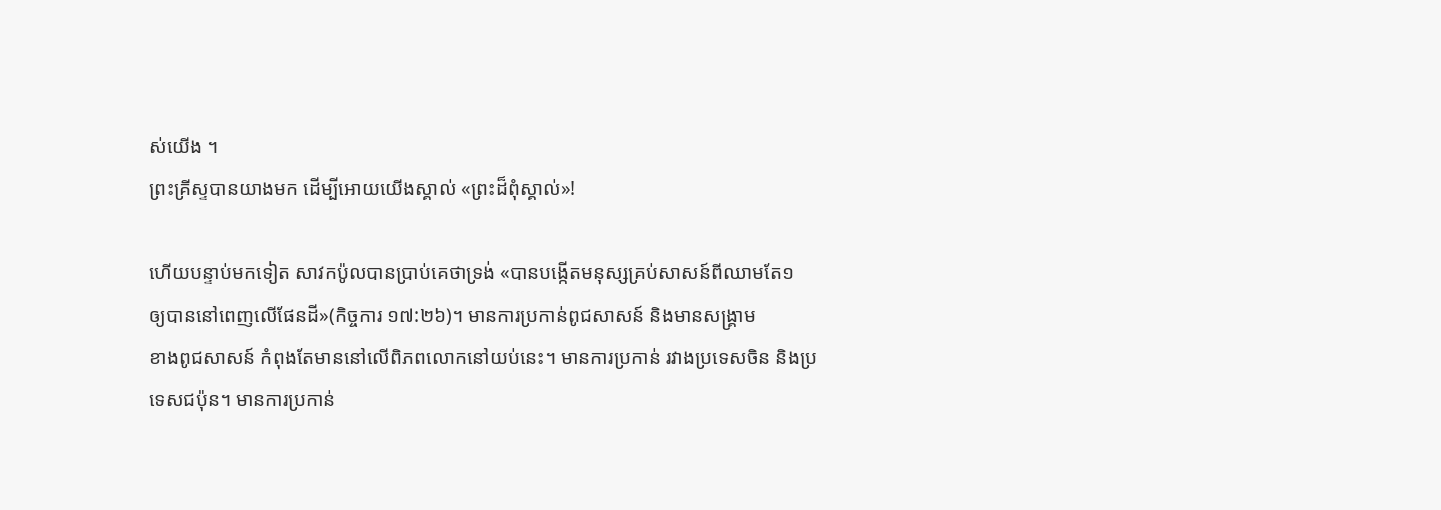ស់យើង ។
ព្រះគ្រីស្ទបានយាងមក ដើម្បីអោយយើងស្គាល់ «ព្រះដ៏ពុំស្គាល់»!

ហើយបន្ទាប់មកទៀត សាវកប៉ូលបានប្រាប់គេថាទ្រង់ «បានបង្កើតមនុស្សគ្រប់សាសន៍ពីឈាមតែ១
ឲ្យបាននៅពេញលើផែនដី»(កិច្ចការ ១៧:២៦)។ មានការប្រកាន់ពូជសាសន៍ និងមានសង្រ្គាម
ខាងពូជសាសន៍ កំពុងតែមាននៅលើពិភពលោកនៅយប់នេះ។ មានការប្រកាន់ រវាងប្រទេសចិន និងប្រ
ទេសជប៉ុន។ មានការប្រកាន់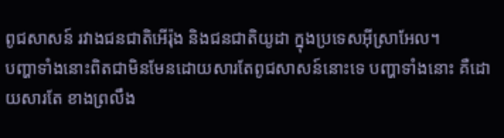ពូជសាសន៍ រវាងជនជាតិអើរ៉ុង និងជនជាតិយូដា ក្នុងប្រទេសអ៊ីស្រាអែល។
បញ្ហាទាំងនោះពិតជាមិនមែនដោយសារតែពូជសាសន៍នោះទេ បញ្ហាទាំងនោះ គឺដោយសារតែ ខាងព្រលឹង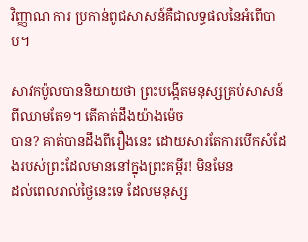វិញ្ញាណ ការ ប្រកាន់ពូជសាសន៍គឺជាលទ្ធផលនៃអំពើបាប។

សាវកប៉ូលបាននិយាយថា ព្រះបង្កើតមនុស្សគ្រប់សាសន៍ពីឈាមតែ១។ តើគាត់ដឹងយ៉ាងម៉េច
បាន? គាត់បានដឹងពីរឿងនេះ ដោយសារតែការបើកសំដែងរបស់ព្រះដែលមាននៅក្នុងព្រះគម្ពីរ! មិនមែន
ដល់ពេលរាល់ថ្ងៃនេះទេ ដែលមនុស្ស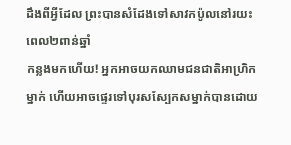ដឹងពីអ្វីដែល ព្រះបានសំដែងទៅសាវកប៉ូលនៅរយះពេល២ពាន់ឆ្នាំ
កន្លងមកហើយ! អ្នកអាចយកឈាមជនជាតិអាហ្រិកម្នាក់ ហើយអាចផ្ទេរទៅបុរសស្បែកសម្នាក់បានដោយ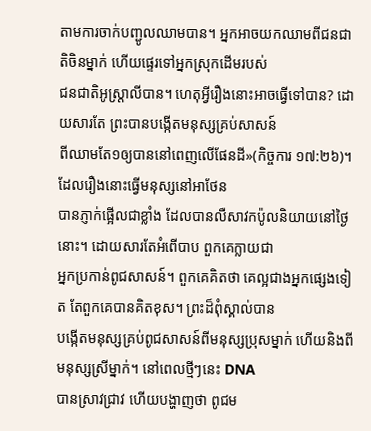តាមការចាក់បញ្ជូលឈាមបាន។ អ្នកអាចយកឈាមពីជនជាតិចិនម្នាក់ ហើយផ្ទេរទៅអ្នកស្រុកដើមរបស់
ជនជាតិអូស្រ្ដាលីបាន។ ហេតុអ្វីរឿងនោះអាចធ្វើទៅបាន? ដោយសារតែ ព្រះបានបង្កើតមនុស្សគ្រប់សាសន៍
ពីឈាមតែ១ឲ្យបាននៅពេញលើផែនដី»(កិច្ចការ ១៧:២៦)។ ដែលរឿងនោះធ្វើមនុស្សនៅអាថែន
បានភ្ញាក់ផ្អើលជាខ្លាំង ដែលបានលឺសាវកប៉ូលនិយាយនៅថ្ងៃនោះ។ ដោយសារតែអំពើបាប ពួកគេក្លាយជា
អ្នកប្រកាន់ពូជសាសន៍។ ពួកគេគិតថា គេល្អជាងអ្នកផ្សេងទៀត តែពួកគេបានគិតខុស។ ព្រះដ៏ពុំស្គាល់បាន
បង្កើតមនុស្សគ្រប់ពូជសាសន៍ពីមនុស្សប្រុសម្នាក់ ហើយនិងពីមនុស្សស្រីម្នាក់។ នៅពេលថ្មីៗនេះ DNA
បានស្រាវជ្រាវ ហើយបង្ហាញថា ពូជម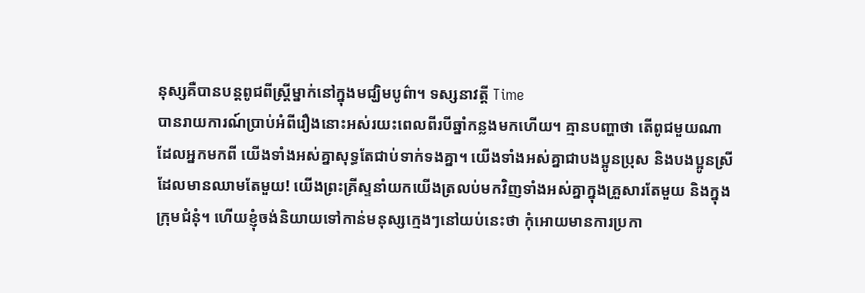នុស្សគឺបានបន្ដពូជពីស្រ្ដីម្នាក់នៅក្នុងមជ្ឃិមបូព៌ា។ ទស្សនាវត្ដី Time
បានរាយការណ៍ប្រាប់អំពីរឿងនោះអស់រយះពេលពីរបីឆ្នាំកន្លងមកហើយ។ គ្មានបញ្ហាថា តើពូជមួយណា
ដែលអ្នកមកពី យើងទាំងអស់គ្នាសុទ្ធតែជាប់ទាក់ទងគ្នា។ យើងទាំងអស់គ្នាជាបងប្អូនប្រុស និងបងប្អូនស្រី
ដែលមានឈាមតែមួយ! យើងព្រះគ្រីស្ទនាំយកយើងត្រលប់មកវិញទាំងអស់គ្នាក្នុងគ្រួសារតែមួយ និងក្នុង
ក្រុមជំនុំ។ ហើយខ្ញុំចង់និយាយទៅកាន់មនុស្សក្មេងៗនៅយប់នេះថា កុំអោយមានការប្រកា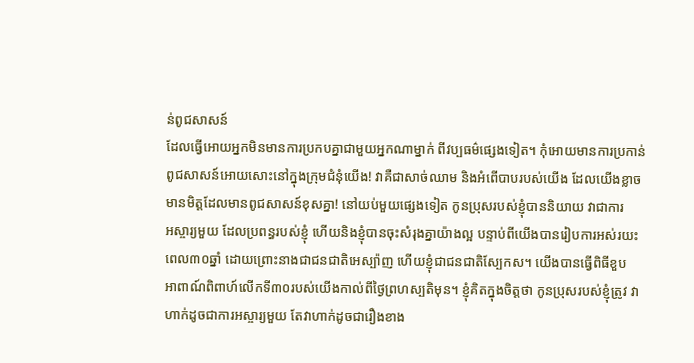ន់ពូជសាសន៍
ដែលធ្វើអោយអ្នកមិនមានការប្រកបគ្នាជាមួយអ្នកណាម្នាក់ ពីវប្បធម៌ផ្សេងទៀត។ កុំអោយមានការប្រកាន់
ពូជសាសន៍អោយសោះនៅក្នុងក្រុមជំនុំយើង! វាគឺជាសាច់ឈាម និងអំពើបាបរបស់យើង ដែលយើងខ្លាច
មានមិត្ដដែលមានពូជសាសន៍ខុសគ្នា! នៅយប់មួយផ្សេងទៀត កូនប្រុសរបស់ខ្ញុំបាននិយាយ វាជាការ
អស្ចារ្យមួយ ដែលប្រពន្ធរបស់ខ្ញុំ ហើយនិងខ្ញុំបានចុះសំរុងគ្នាយ៉ាងល្អ បន្ទាប់ពីយើងបានរៀបការអស់រយះ
ពេល៣០ឆ្នាំ ដោយព្រោះនាងជាជនជាតិអេស្ប៉ាញ ហើយខ្ញុំជាជនជាតិស្បែកស។ យើងបានធ្វើពិធីខួប
អាពាណ៍ពិពាហ៍លើកទី៣០របស់យើងកាល់ពីថ្ងៃព្រហស្បតិមុន។ ខ្ញុំគិតក្នុងចិត្ដថា កូនប្រុសរបស់ខ្ញុំត្រូវ វា
ហាក់ដូចជាការអស្ចារ្យមួយ តែវាហាក់ដូចជារឿងខាង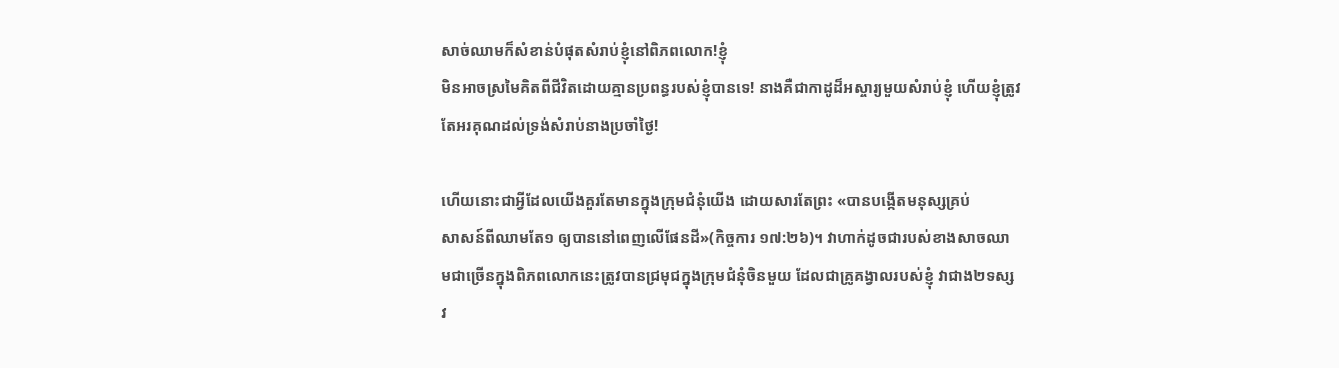សាច់ឈាមក៏សំខាន់បំផុតសំរាប់ខ្ញុំនៅពិភពលោក!ខ្ញុំ
មិនអាចស្រមៃគិតពីជីវិតដោយគ្មានប្រពន្ធរបស់ខ្ញុំបានទេ! នាងគឺជាកាដូដ៏អស្ចារ្យមួយសំរាប់ខ្ញុំ ហើយខ្ញុំត្រូវ
តែអរគុណដល់ទ្រង់សំរាប់នាងប្រចាំថ្ងៃ!

ហើយនោះជាអ្វីដែលយើងគួរតែមានក្នុងក្រុមជំនុំយើង ដោយសារតែព្រះ «បានបង្កើតមនុស្សគ្រប់
សាសន៍ពីឈាមតែ១ ឲ្យបាននៅពេញលើផែនដី»(កិច្ចការ ១៧:២៦)។ វាហាក់ដូចជារបស់ខាងសាចឈា
មជាច្រើនក្នុងពិភពលោកនេះត្រូវបានជ្រមុជក្នុងក្រុមជំនុំចិនមួយ ដែលជាគ្រូគង្វាលរបស់ខ្ញុំ វាជាង២ទស្ស
វ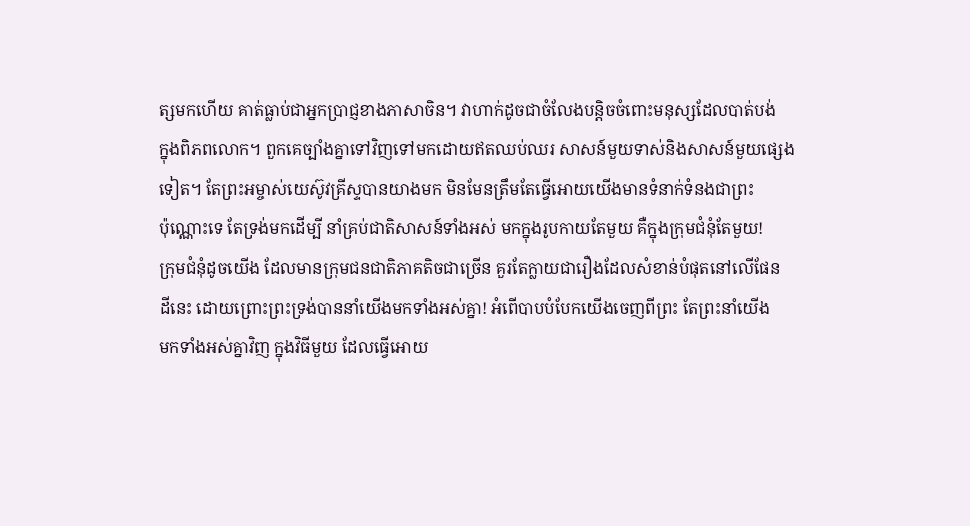ត្សមកហើយ គាត់ធ្លាប់ជាអ្នកប្រាជ្ញខាងភាសាចិន។ វាហាក់ដូចជាចំលែងបន្ដិចចំពោះមនុស្សដែលបាត់បង់
ក្នុងពិភពលោក។ ពួកគេច្បាំងគ្នាទៅវិញទៅមកដោយឥតឈប់ឈរ សាសន៍មួយទាស់និងសាសន៍មួយផ្សេង
ទៀត។ តែព្រះអម្ចាស់យេស៊ូវគ្រីស្ទបានយាងមក មិនមែនត្រឹមតែធ្វើអោយយើងមានទំនាក់ទំនងជាព្រះ
ប៉ុណ្ណោះទេ តែទ្រង់មកដើម្បី នាំគ្រប់ជាតិសាសន៍ទាំងអស់ មកក្នុងរូបកាយតែមួយ គឺក្នុងក្រុមជំនុំតែមួយ!
ក្រុមជំនុំដូចយើង ដែលមានក្រុមជនជាតិភាគតិចជាច្រើន គួរតែក្លាយជារឿងដែលសំខាន់បំផុតនៅលើផែន
ដីនេះ ដោយព្រោះព្រះទ្រង់បាននាំយើងមកទាំងអស់គ្នា! អំពើបាបបំបែកយើងចេញពីព្រះ តែព្រះនាំយើង
មកទាំងអស់គ្នាវិញ ក្នុងវិធីមួយ ដែលធ្វើអោយ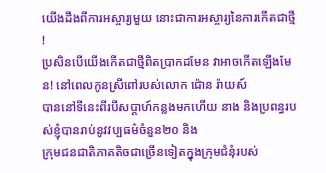យើងដឹងពីការអស្ចារ្យមួយ នោះជាការអស្ចារ្យនៃការកើតជាថ្មី !
ប្រសិនបើយើងកើតជាថ្មីពិតប្រាកដមែន វាអាចកើតឡើងមែន! នៅពេលកូនស្រីពៅរបស់លោក ជ៉ោន រ៉ាយស៍
បាននៅទីនេះពីរបីសប្ដាហ៍កន្លងមកហើយ នាង និងប្រពន្ធរបស់ខ្ញុំបានរាប់នូវវប្បធម៌ចំនួន២០ និង
ក្រុមជនជាតិភាគតិចជាច្រើនទៀតក្នុងក្រុមជំនុំរបស់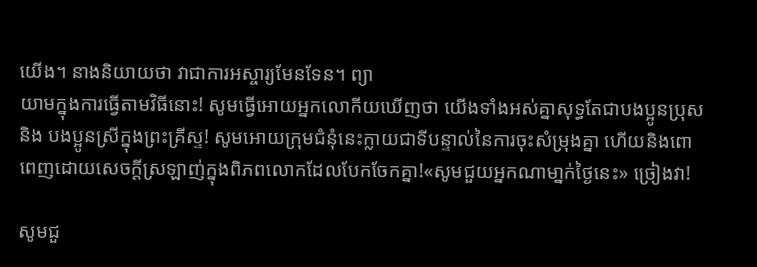យើង។ នាងនិយាយថា វាជាការអស្ចារ្យមែនទែន។ ព្យា
យាមក្នុងការធ្វើតាមវិធីនោះ! សូមធ្វើអោយអ្នកលោកីយឃើញថា យើងទាំងអស់គ្នាសុទ្ធតែជាបងប្អូនប្រុស
និង បងប្អូនស្រីក្នុងព្រះគ្រីស្ទ! សូមអោយក្រុមជំនុំនេះក្លាយជាទីបន្ទាល់នៃការចុះសំម្រុងគ្នា ហើយនិងពោ
ពេញដោយសេចក្ដីស្រឡាញ់ក្នុងពិភពលោកដែលបែកចែកគ្នា!«សូមជួយអ្នកណាមា្នក់ថ្ងៃនេះ» ច្រៀងវា!

សូមជួ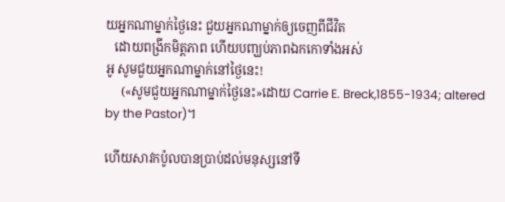យអ្នកណាម្នាក់ថ្ងៃនេះ ជួយអ្នកណាម្នាក់ឲ្យចេញពីជីវិត
   ដោយពង្រីកមិត្ដភាព ហើយបញ្ឃប់ភាពឯកកោទាំងអស់
អូ សូមជួយអ្នកណាម្នាក់នៅថ្ងៃនេះ!
     («សូមជួយអ្នកណាម្នាក់ថ្ងៃនេះ»ដោយ Carrie E. Breck,1855-1934; altered by the Pastor)។

ហើយសាវកប៉ូលបានប្រាប់ដល់មនុស្សនៅទី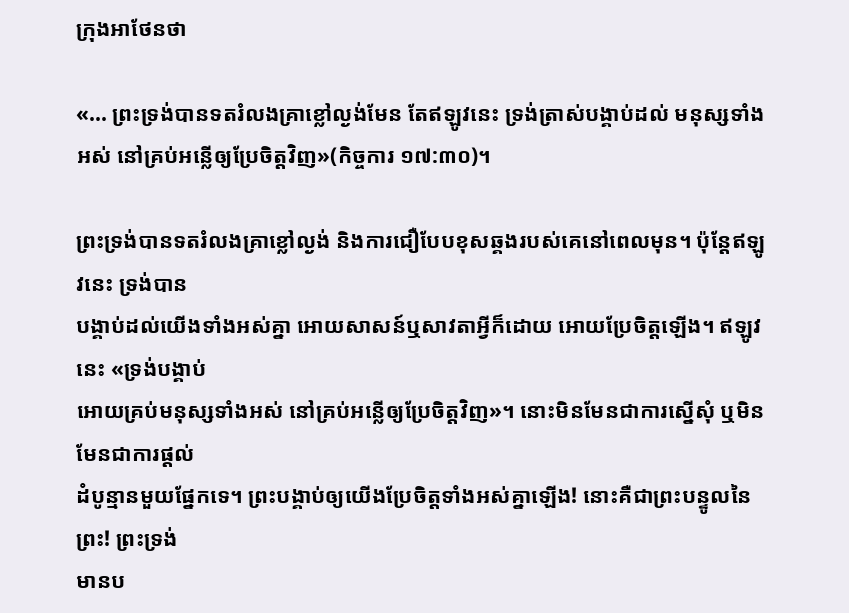ក្រុងអាថែនថា

«... ព្រះទ្រង់បានទតរំលងគ្រាខ្លៅល្ងង់មែន តែឥឡូវនេះ ទ្រង់ត្រាស់បង្គាប់ដល់ មនុស្សទាំងអស់ នៅគ្រប់អន្លើឲ្យប្រែចិត្តវិញ»(កិច្ចការ ១៧:៣០)។

ព្រះទ្រង់បានទតរំលងគ្រាខ្លៅល្ងង់ និងការជឿបែបខុសឆ្គងរបស់គេនៅពេលមុន។ ប៉ុន្ដែឥឡូវនេះ ទ្រង់បាន
បង្គាប់ដល់យើងទាំងអស់គ្នា អោយសាសន៍ឬសាវតាអ្វីក៏ដោយ អោយប្រែចិត្ដឡើង។ ឥឡូវនេះ «ទ្រង់បង្គាប់
អោយគ្រប់មនុស្សទាំងអស់ នៅគ្រប់អន្លើឲ្យប្រែចិត្ដវិញ»។ នោះមិនមែនជាការស្នើសុំ ឬមិនមែនជាការផ្ដល់
ដំបូន្មានមួយផ្នែកទេ។ ព្រះបង្គាប់ឲ្យយើងប្រែចិត្ដទាំងអស់គ្នាឡើង! នោះគឺជាព្រះបន្ទូលនៃព្រះ! ព្រះទ្រង់
មានប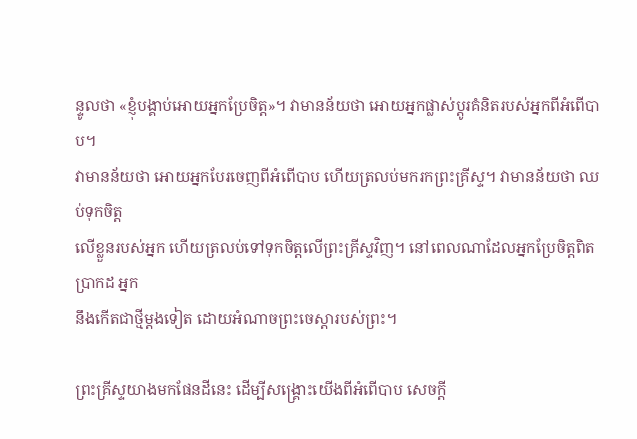ន្ទូលថា «ខ្ញុំបង្គាប់អោយអ្នកប្រែចិត្ដ»។ វាមានន័យថា អោយអ្នកផ្លាស់ប្ដូរគំនិតរបស់អ្នកពីអំពើបាប។
វាមានន័យថា អោយអ្នកបែរចេញពីអំពើបាប ហើយត្រលប់មករកព្រះគ្រីស្ទ។ វាមានន័យថា ឈប់ទុកចិត្ដ
លើខ្លួនរបស់អ្នក ហើយត្រលប់ទៅទុកចិត្ដលើព្រះគ្រីស្ទវិញ។ នៅពេលណាដែលអ្នកប្រែចិត្ដពិតប្រាកដ អ្នក
នឹងកើតជាថ្មីម្ដងទៀត ដោយអំណាចព្រះចេស្ដារបស់ព្រះ។

ព្រះគ្រីស្ទយាងមកផែនដីនេះ ដើម្បីសង្រ្គោះយើងពីអំពើបាប សេចក្ដី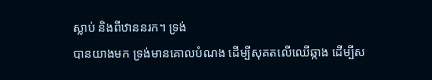ស្លាប់ និងពីឋាននរក។ ទ្រង់
បានយាងមក ទ្រង់មានគោលបំណង ដើម្បីសុគតលើឈើឆ្កាង ដើម្បីស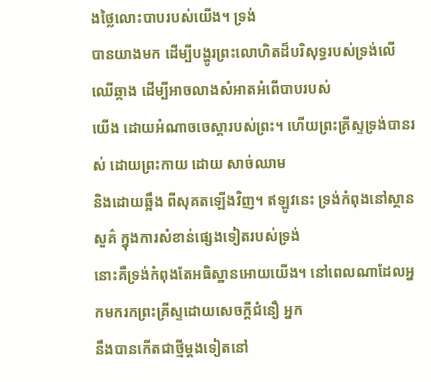ងថ្លៃលោះបាបរបស់យើង។ ទ្រង់
បានយាងមក ដើម្បីបង្ហូរព្រះលោហិតដ៏បរិសុទ្ធរបស់ទ្រង់លើឈើឆ្កាង ដើម្បីអាចលាងសំអាតអំពើបាបរបស់
យើង ដោយអំណាចចេស្ដារបស់ព្រះ។ ហើយព្រះគ្រីស្ទទ្រង់បានរស់ ដោយព្រះកាយ ដោយ សាច់ឈាម
និងដោយឆ្អឹង ពីសុគតឡើងវិញ។ ឥឡូវនេះ ទ្រង់កំពុងនៅស្ថានសួគ៌ ក្នុងការសំខាន់ផ្សេងទៀតរបស់ទ្រង់
នោះគឺទ្រង់កំពុងតែអធិស្ឋានអោយយើង។ នៅពេលណាដែលអ្នកមករកព្រះគ្រីស្ទដោយសេចក្ដីជំនឿ អ្នក
នឹងបានកើតជាថ្មីម្ដងទៀតនៅ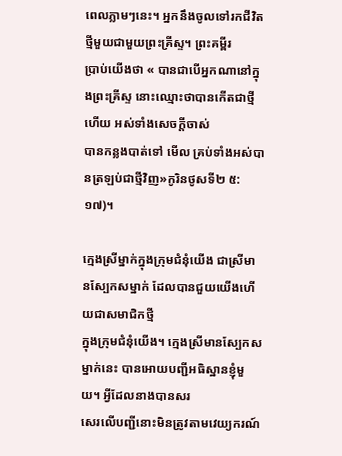ពេលភ្លាមៗនេះ។ អ្នកនឹងចូលទៅរកជីវិតថ្មីមួយជាមួយព្រះគ្រីស្ទ។ ព្រះគម្ពីរ
ប្រាប់យើងថា « បានជាបើអ្នកណានៅក្នុងព្រះគ្រីស្ទ នោះឈ្មោះថាបានកើតជាថ្មីហើយ អស់ទាំងសេចក្តីចាស់
បានកន្លងបាត់ទៅ មើល គ្រប់ទាំងអស់បានត្រឡប់ជាថ្មីវិញ»កូរិនថូសទី២ ៥:១៧)។

ក្មេងស្រីម្នាក់ក្នុងក្រុមជំនុំយើង ជាស្រីមានស្បែកសម្នាក់ ដែលបានជួយយើងហើយជាសមាជិកថ្មី
ក្នុងក្រុមជំនុំយើង។ ក្មេងស្រីមានស្បែកសម្នាក់នេះ បានអោយបញ្ជីអធិស្ឋានខ្ញុំមួយ។ អ្វីដែលនាងបានសរ
សេរលើបញ្ជីនោះមិនត្រូវតាមវេយ្យករណ៍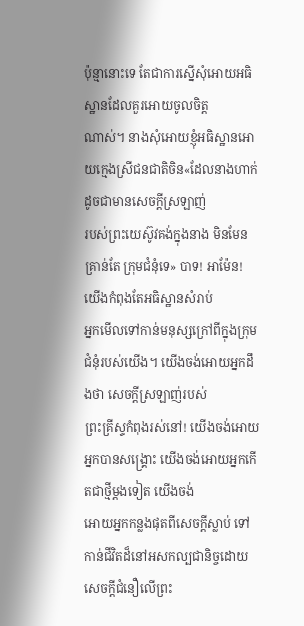ប៉ុន្មានោះទេ តែជាការស្នើសុំអោយអធិស្ឋានដែលគួរអោយចូលចិត្ដ
ណាស់។ នាងសុំអោយខ្ញុំអធិស្ឋានអោយក្មេងស្រីជនជាតិចិន«ដែលនាងហាក់ដូចជាមានសេចក្ដីស្រឡាញ់
របស់ព្រះយេស៊ូវគង់ក្នុងនាង មិនមែនគ្រាន់តែ ក្រុមជំនុំទេ» បាទ! អាម៉ែន! យើងកំពុងតែអធិស្ឋានសំរាប់
អ្នកមើលទៅកាន់មនុស្សក្រៅពីក្នុងក្រុមជំនុំរបស់យើង។ យើងចង់អោយអ្នកដឹងថា សេចក្ដីស្រឡាញ់របស់
ព្រះគ្រីស្ទកំពុងរស់នៅ! យើងចង់អោយអ្នកបានសង្រ្គោះ យើងចង់អោយអ្នកកើតជាថ្មីម្ដងទៀត យើងចង់
អោយអ្នកកន្លងផុតពីសេចក្ដីស្លាប់ ទៅកាន់ជីវិតដ៏នៅអសកល្បជានិច្ចដោយសេចក្ដីជំនឿលើព្រះ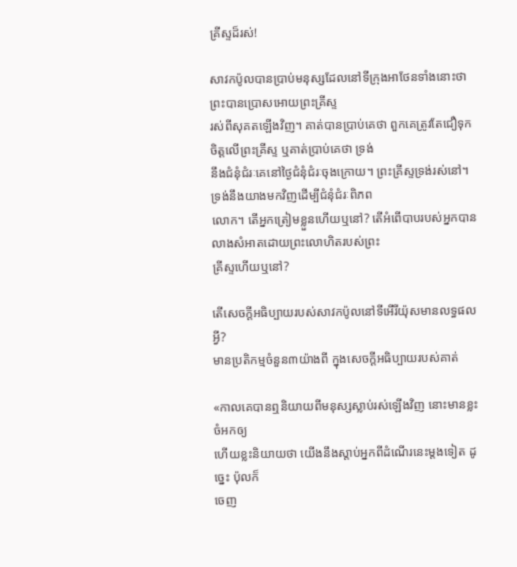គ្រីស្ទដ៏រស់!

សាវកប៉ូលបានប្រាប់មនុស្សដែលនៅទីក្រុងអាថែនទាំងនោះថា ព្រះបានប្រោសអោយព្រះគ្រីស្ទ
រស់ពីសុគតឡើងវិញ។ គាត់បានប្រាប់គេថា ពួកគេត្រូវតែជឿទុកចិត្ដលើព្រះគ្រីស្ទ ឬគាត់បា្រប់គេថា ទ្រង់
នឹងជំនុំជំរៈគេនៅថ្ងៃជំនុំជំរៈចុងក្រោយ។ ព្រះគ្រីស្ទទ្រង់រស់នៅ។ ទ្រង់នឹងយាងមកវិញដើម្បីជំនុំជំរៈពិភព
លោក។ តើអ្នកត្រៀមខ្លួនហើយឬនៅ? តើអំពើបាបរបស់អ្នកបានលាងសំអាតដោយព្រះលោហិតរបស់ព្រះ
គ្រីស្ទហើយឬនៅ?

តើសេចក្ដីអធិប្បាយរបស់សាវកប៉ូលនៅទីអើរីយ៉ុសមានលទ្ធផលអ្វី?
មានប្រតិកម្មចំនួន៣យ៉ាងពី ក្នុងសេចក្ដីអធិប្បាយរបស់គាត់

«កាលគេបានឮនិយាយពីមនុស្សស្លាប់រស់ឡើងវិញ នោះមានខ្លះចំអកឲ្យ
ហើយខ្លះនិយាយថា យើងនឹងស្តាប់អ្នកពីដំណើរនេះម្តងទៀត ដូច្នេះ ប៉ុលក៏
ចេញ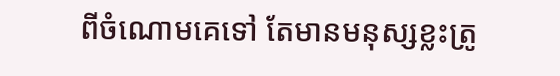ពីចំណោមគេទៅ តែមានមនុស្សខ្លះត្រូ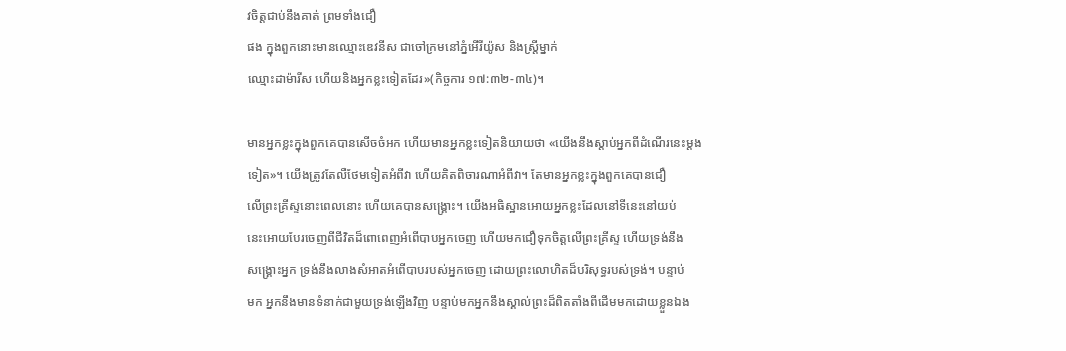វចិត្តជាប់នឹងគាត់ ព្រមទាំងជឿ
ផង ក្នុងពួកនោះមានឈ្មោះឌេវនីស ជាចៅក្រមនៅភ្នំអើរីយ៉ូស និងស្ត្រីម្នាក់
ឈ្មោះដាម៉ារីស ហើយនិងអ្នកខ្លះទៀតដែរ»(កិច្ចការ ១៧:៣២-៣៤)។

មានអ្នកខ្លះក្នុងពួកគេបានសើចចំអក ហើយមានអ្នកខ្លះទៀតនិយាយថា «យើងនឹងស្តាប់អ្នកពីដំណើរនេះម្តង
ទៀត»។ យើងត្រូវតែលឺថែមទៀតអំពីវា ហើយគិតពិចារណាអំពីវា។ តែមានអ្នកខ្លះក្នុងពួកគេបានជឿ
លើព្រះគ្រីស្ទនោះពេលនោះ ហើយគេបានសង្រ្គោះ។ យើងអធិស្ឋានអោយអ្នកខ្លះដែលនៅទីនេះនៅយប់
នេះអោយបែរចេញពីជីវិតដ៏ពោពេញអំពើបាបអ្នកចេញ ហើយមកជឿទុកចិត្ដលើព្រះគ្រីស្ទ ហើយទ្រង់នឹង
សង្រ្គោះអ្នក ទ្រង់នឹងលាងសំអាតអំពើបាបរបស់អ្នកចេញ ដោយព្រះលោហិតដ៏បរិសុទ្ធរបស់ទ្រង់។ បន្ទាប់
មក អ្នកនឹងមានទំនាក់ជាមួយទ្រង់ឡើងវិញ បន្ទាប់មកអ្នកនឹងស្គាល់ព្រះដ៏ពិតតាំងពីដើមមកដោយខ្លួនឯង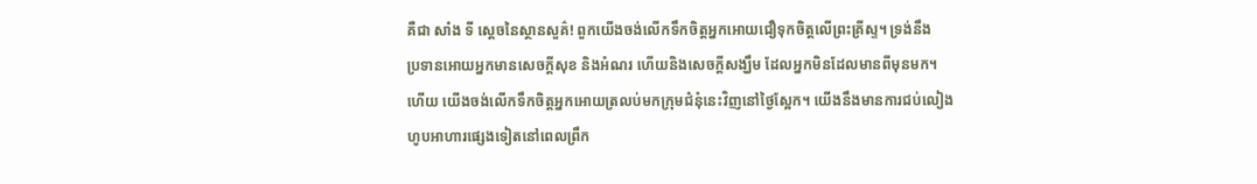គឺជា សាំង ទី ស្ដេចនៃស្ថានសួគ៌! ពួកយើងចង់លើកទឹកចិត្ដអ្នកអោយជឿទុកចិត្ដលើព្រះគ្រីស្ទ។ ទ្រង់នឹង
ប្រទានអោយអ្នកមានសេចក្ដីសុខ និងអំណរ ហើយនិងសេចក្ដីសង្ឃឹម ដែលអ្នកមិនដែលមានពីមុនមក។
ហើយ យើងចង់លើកទឹកចិត្ដអ្នកអោយត្រលប់មកក្រុមជំនុំនេះវិញនៅថ្ងៃស្អែក។ យើងនឹងមានការជប់លៀង
ហូបអាហារផ្សេងទៀតនៅពេលព្រឹក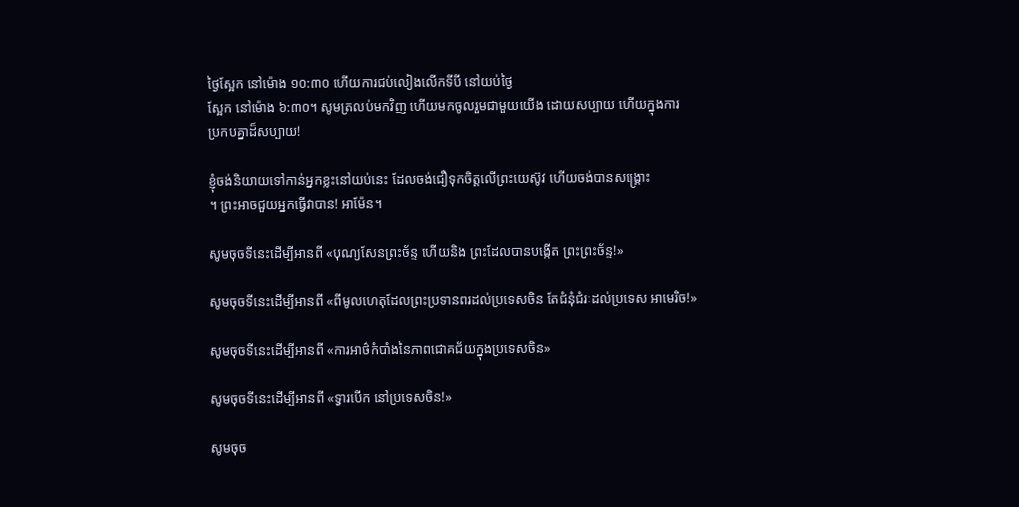ថ្ងៃស្អែក នៅម៉ោង ១០:៣០ ហើយការជប់លៀងលើកទីបី នៅយប់ថ្ងៃ
ស្អែក នៅម៉ោង ៦:៣០។ សូមត្រលប់មកវិញ ហើយមកចូលរួមជាមួយយើង ដោយសប្បាយ ហើយក្នុងការ
ប្រកបគ្នាដ៏សប្បាយ!

ខ្ញុំចង់និយាយទៅកាន់អ្នកខ្លះនៅយប់នេះ ដែលចង់ជឿទុកចិត្ដលើព្រះយេស៊ូវ ហើយចង់បានសង្រ្គោះ
។ ព្រះអាចជួយអ្នកធ្វើវាបាន! អាម៉ែន។

សូមចុចទីនេះដើម្បីអានពី «បុណ្យសែនព្រះច័ន្ទ ហើយនិង ព្រះដែលបានបង្កើត ព្រះព្រះច័ន្ទ!»

សូមចុចទីនេះដើម្បីអានពី «ពីមូលហេតុដែលព្រះប្រទានពរដល់ប្រទេសចិន តែជំនុំជំរៈដល់ប្រទេស អាមេរិច!»

សូមចុចទីនេះដើម្បីអានពី «ការអាថ៌កំបាំងនៃភាពជោគជ័យក្នុងប្រទេសចិន»

សូមចុចទីនេះដើម្បីអានពី «ទ្វារបើក នៅប្រទេសចិន!»

សូមចុច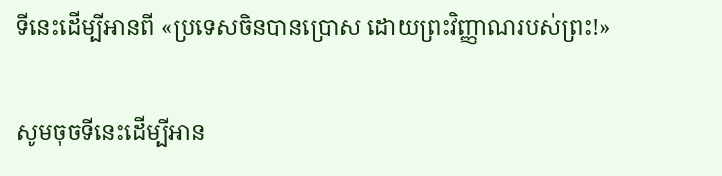ទីនេះដើម្បីអានពី «ប្រទេសចិនបានប្រោស ដោយព្រះវិញ្ញាណរបស់ព្រះ!»

សូមចុចទីនេះដើម្បីអាន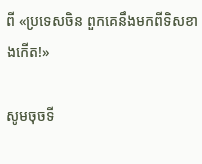ពី «ប្រទេសចិន ពួកគេនឹងមកពីទិសខាងកើត!»

សូមចុចទី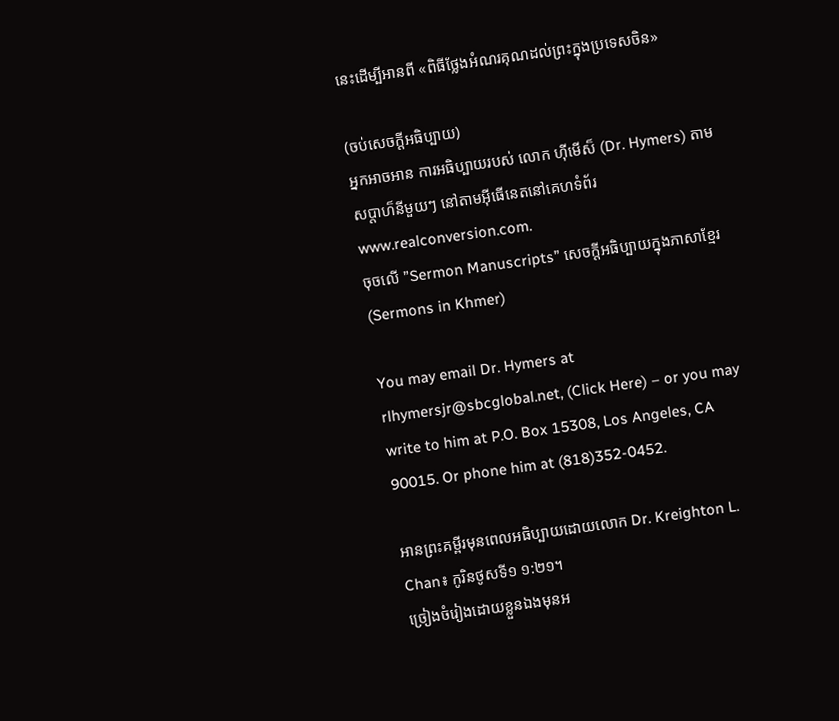នេះដើម្បីអានពី «ពិធីថ្លែងអំណរគុណដល់ព្រះក្នុងប្រទេសចិន»

(ចប់សេចក្ដីអធិប្បាយ)
អ្នកអាចអាន ការអធិប្បាយរបស់ លោក ហ៊ីមើស៏ (Dr. Hymers) តាម
សប្ដាហ៏នីមួយៗ នៅតាមអ៊ីធើនេតនៅគេហទំព័រ www.realconversion.com.
ចុចលើ ”Sermon Manuscripts” សេចក្ដីអធិប្បាយក្នុងភាសាខ្មែរ (Sermons in Khmer)

You may email Dr. Hymers at rlhymersjr@sbcglobal.net, (Click Here) – or you may
write to him at P.O. Box 15308, Los Angeles, CA 90015. Or phone him at (818)352-0452.

អានព្រះគម្ពីរមុនពេលអធិប្បាយដោយលោក Dr. Kreighton L. Chan៖ កូរិនថូសទី១ ១:២១។
ច្រៀងចំរៀងដោយខ្លួនឯងមុនអ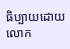ធិប្បាយដោយលោក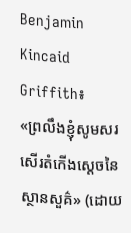Benjamin Kincaid Griffith៖
«ព្រលឹងខ្ញុំសូមសរសើរតំកើងស្ដេចនៃស្ថានសួគ៌» (ដោយ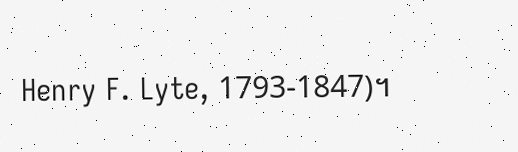Henry F. Lyte, 1793-1847)។